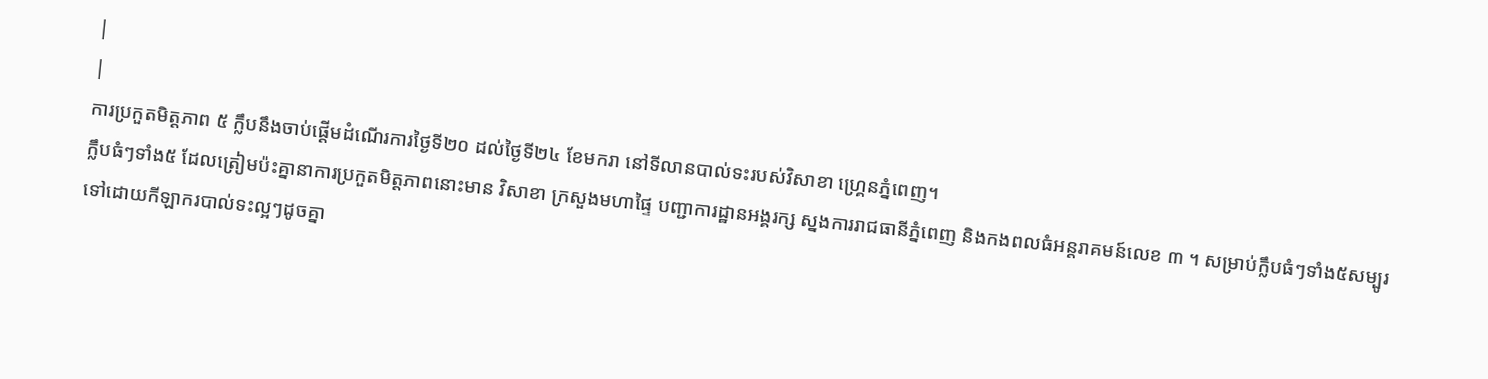|
|
ការប្រកួតមិត្តភាព ៥ ក្លឹបនឹងចាប់ផ្ដើមដំណើរការថ្ងៃទី២០ ដល់ថ្ងៃទី២៤ ខែមករា នៅទីលានបាល់ទះរបស់វិសាខា ហ្គ្រេនភ្នំពេញ។
ក្លឹបធំៗទាំង៥ ដែលត្រៀមប៉ះគ្នានាការប្រកួតមិត្តភាពនោះមាន វិសាខា ក្រសួងមហាផ្ទៃ បញ្ជាការដ្ឋានអង្គរក្ស ស្នងការរាជធានីភ្នំពេញ និងកងពលធំអន្តរាគមន៍លេខ ៣ ។ សម្រាប់ក្លឹបធំៗទាំង៥សម្បូរទៅដោយកីឡាករបាល់ទះល្អៗដូចគ្នា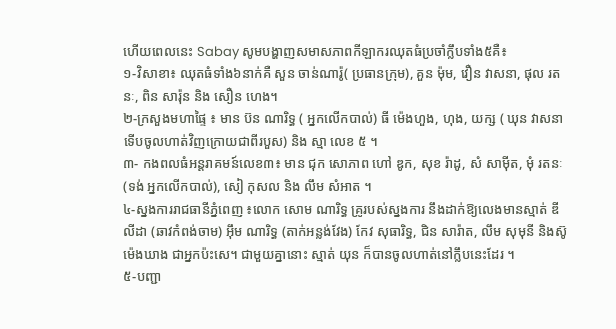ហើយពេលនេះ Sabay សូមបង្ហាញសមាសភាពកីឡាករឈុតធំប្រចាំក្លឹបទាំង៥គឺ៖
១-វិសាខា៖ ឈុតធំទាំង៦នាក់គឺ សួន ចាន់ណារ៉ូ( ប្រធានក្រុម), គួន ម៉ុម, វឿន វាសនា, ផុល រតនៈ, ពិន សារ៉ុន និង សឿន ហេង។
២-ក្រសួងមហាផ្ទៃ ៖ មាន ប៊ន ណារិទ្ធ ( អ្នកលើកបាល់) ធី ម៉េងហួង, ហុង, យក្ស ( ឃុន វាសនាទើបចូលហាត់វិញក្រោយជាពីរបួស) និង ស្មា លេខ ៥ ។
៣- កងពលធំអន្តរាគមន៍លេខ៣៖ មាន ជុក សោភាព ហៅ ឌូក, សុខ រ៉ាដូ, សំ សាម៉ីត, មុំ រតនៈ (ទង់ អ្នកលើកបាល់), សៀ កុសល និង លឹម សំអាត ។
៤-ស្នងការរាជធានីភ្នំពេញ ៖លោក សោម ណារិទ្ធ គ្រូរបស់ស្នងការ នឹងដាក់ឱ្យលេងមានស្មាត់ ឌី លីដា (ឆាវកំពង់ចាម) អ៊ឹម ណារិទ្ធ (តាក់អន្លង់វែង) កែវ សុធារិទ្ធ, ជិន សារ៉ាត, លឹម សុមុនី និងស៊ូ ម៉េងឃាង ជាអ្នកប៉ះសេ។ ជាមួយគ្នានោះ ស្មាត់ យុន ក៏បានចូលហាត់នៅក្លឹបនេះដែរ ។
៥-បញ្ជា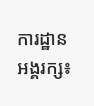ការដ្ឋានអង្គរក្ស៖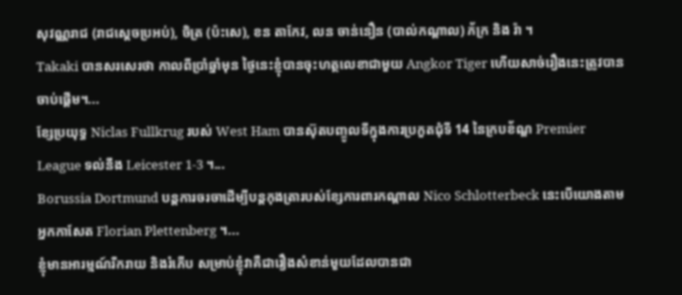សុវណ្ណរាជ (រាជស្ដេចប្រអប់), ចិត្រ (ប៉ះសេ), ខន តាកែវ, លន ចាន់នឿន (បាល់កណ្ដាល) ភ័ក្រ និង រ៉ា ។
Takaki បានសរសេរថា កាលពីប្រាំឆ្នាំមុន ថ្ងៃនេះខ្ញុំបានចុះហត្ថលេខាជាមួយ Angkor Tiger ហើយសាច់រឿងនេះត្រូវបានចាប់ផ្តើម។...
ខ្សែប្រយុទ្ធ Niclas Fullkrug របស់ West Ham បានស៊ុតបញ្ចូលទីក្នុងការប្រកួតជុំទី 14 នៃក្របខ័ណ្ឌ Premier League ទល់នឹង Leicester 1-3 ។...
Borussia Dortmund បន្តការចរចាដើម្បីបន្តកុងត្រារបស់ខ្សែការពារកណ្តាល Nico Schlotterbeck នេះបើយោងតាមអ្នកកាសែត Florian Plettenberg ។...
ខ្ញុំមានអារម្មណ៍រីករាយ និងរំភើប សម្រាប់ខ្ញុំវាគឺជារឿងសំខាន់មួយដែលបានជា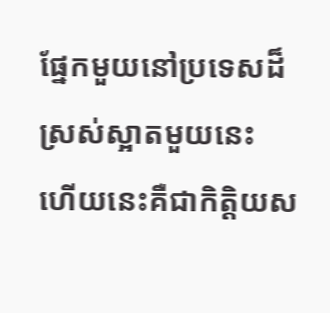ផ្នែកមួយនៅប្រទេសដ៏ស្រស់ស្អាតមួយនេះ ហើយនេះគឺជាកិត្តិយស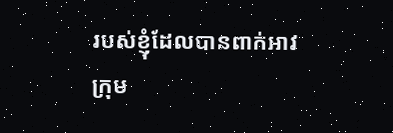របស់ខ្ញុំដែលបានពាក់អាវក្រុម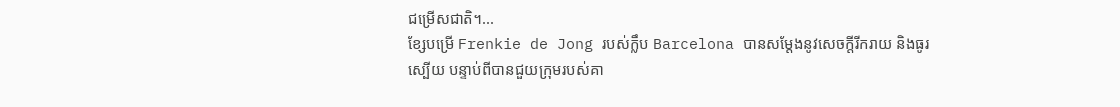ជម្រើសជាតិ។...
ខ្សែបម្រើ Frenkie de Jong របស់ក្លឹប Barcelona បានសម្តែងនូវសេចក្តីរីករាយ និងធូរស្បើយ បន្ទាប់ពីបានជួយក្រុមរបស់គា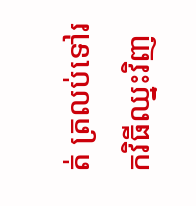ត់ ត្រលប់ទៅរកវិធីឈ្នះវិញ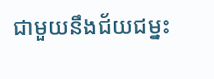ជាមួយនឹងជ័យជម្នះ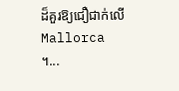ដ៏គួរឱ្យជឿជាក់លើ Mallorca ។...